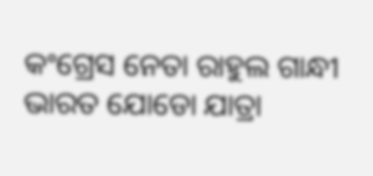କଂଗ୍ରେସ ନେତା ରାହୁଲ ଗାନ୍ଧୀ ଭାରତ ଯୋଡୋ ଯାତ୍ରା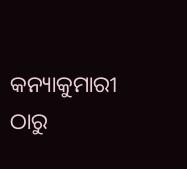କନ୍ୟାକୁମାରୀ ଠାରୁ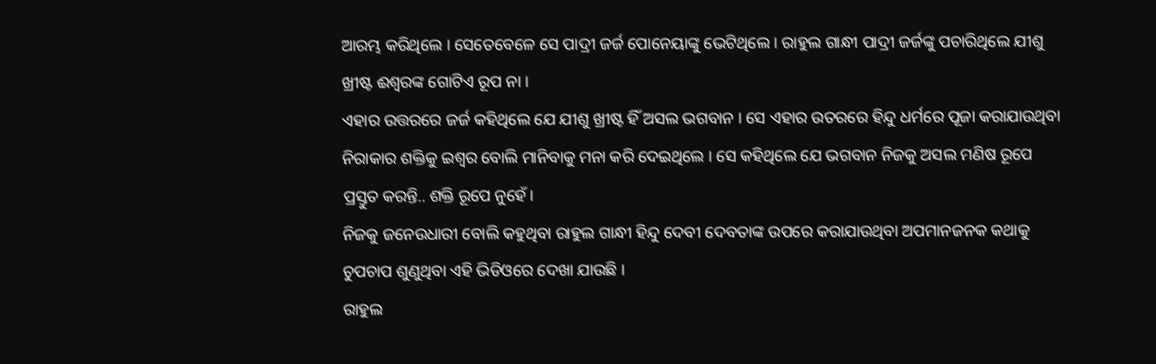ଆରମ୍ଭ କରିଥିଲେ । ସେତେବେଳେ ସେ ପାଦ୍ରୀ ଜର୍ଜ ପୋନେୟାଙ୍କୁ ଭେଟିଥିଲେ । ରାହୁଲ ଗାନ୍ଧୀ ପାଦ୍ରୀ ଜର୍ଜଙ୍କୁ ପଚାରିଥିଲେ ଯୀଶୁ ଖ୍ରୀଷ୍ଟ ଈଶ୍ୱରଙ୍କ ଗୋଟିଏ ରୂପ ନା ।
ଏହାର ଉତ୍ତରରେ ଜର୍ଜ କହିଥିଲେ ଯେ ଯୀଶୁ ଖ୍ରୀଷ୍ଟ ହିଁ ଅସଲ ଭଗବାନ । ସେ ଏହାର ଉତରରେ ହିନ୍ଦୁ ଧର୍ମରେ ପୂଜା କରାଯାଉଥିବା ନିରାକାର ଶକ୍ତିକୁ ଇଶ୍ୱର ବୋଲି ମାନିବାକୁ ମନା କରି ଦେଇଥିଲେ । ସେ କହିଥିଲେ ଯେ ଭଗବାନ ନିଜକୁ ଅସଲ ମଣିଷ ରୂପେ ପ୍ରସ୍ତୁତ କରନ୍ତି.. ଶକ୍ତି ରୂପେ ନୁହେଁ ।
ନିଜକୁ ଜନେଉଧାରୀ ବୋଲି କହୁଥିବା ରାହୁଲ ଗାନ୍ଧୀ ହିନ୍ଦୁ ଦେବୀ ଦେବତାଙ୍କ ଉପରେ କରାଯାଉଥିବା ଅପମାନଜନକ କଥାକୁ ଚୁପଚାପ ଶୁଣୁଥିବା ଏହି ଭିଡିଓରେ ଦେଖା ଯାଉଛି ।
ରାହୁଲ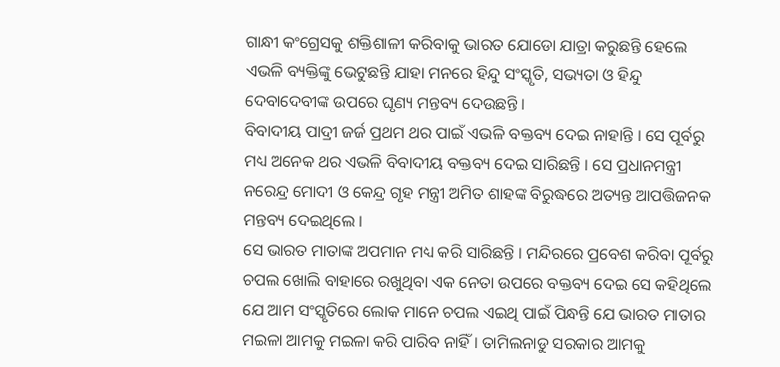ଗାନ୍ଧୀ କଂଗ୍ରେସକୁ ଶକ୍ତିଶାଳୀ କରିବାକୁ ଭାରତ ଯୋଡୋ ଯାତ୍ରା କରୁଛନ୍ତି ହେଲେ ଏଭଳି ବ୍ୟକ୍ତିଙ୍କୁ ଭେଟୁଛନ୍ତି ଯାହା ମନରେ ହିନ୍ଦୁ ସଂସ୍କୃତି, ସଭ୍ୟତା ଓ ହିନ୍ଦୁ ଦେବାଦେବୀଙ୍କ ଉପରେ ଘୃଣ୍ୟ ମନ୍ତବ୍ୟ ଦେଉଛନ୍ତି ।
ବିବାଦୀୟ ପାଦ୍ରୀ ଜର୍ଜ ପ୍ରଥମ ଥର ପାଇଁ ଏଭଳି ବକ୍ତବ୍ୟ ଦେଇ ନାହାନ୍ତି । ସେ ପୂର୍ବରୁ ମଧ୍ୟ ଅନେକ ଥର ଏଭଳି ବିବାଦୀୟ ବକ୍ତବ୍ୟ ଦେଇ ସାରିଛନ୍ତି । ସେ ପ୍ରଧାନମନ୍ତ୍ରୀ ନରେନ୍ଦ୍ର ମୋଦୀ ଓ କେନ୍ଦ୍ର ଗୃହ ମନ୍ତ୍ରୀ ଅମିତ ଶାହଙ୍କ ବିରୁଦ୍ଧରେ ଅତ୍ୟନ୍ତ ଆପତ୍ତିଜନକ ମନ୍ତବ୍ୟ ଦେଇଥିଲେ ।
ସେ ଭାରତ ମାତାଙ୍କ ଅପମାନ ମଧ୍ୟ କରି ସାରିଛନ୍ତି । ମନ୍ଦିରରେ ପ୍ରବେଶ କରିବା ପୂର୍ବରୁ ଚପଲ ଖୋଲି ବାହାରେ ରଖୁଥିବା ଏକ ନେତା ଉପରେ ବକ୍ତବ୍ୟ ଦେଇ ସେ କହିଥିଲେ ଯେ ଆମ ସଂସ୍କୃତିରେ ଲୋକ ମାନେ ଚପଲ ଏଇଥି ପାଇଁ ପିନ୍ଧନ୍ତି ଯେ ଭାରତ ମାତାର ମଇଳା ଆମକୁ ମଇଳା କରି ପାରିବ ନାହିଁ । ତାମିଲନାଡୁ ସରକାର ଆମକୁ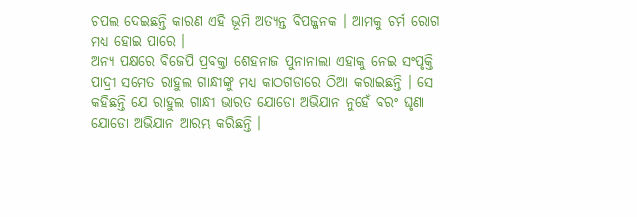ଚପଲ ଦେଇଛନ୍ତି କାରଣ ଏହି ଭୂମି ଅତ୍ୟନ୍ତ ବିପଜ୍ଜନକ । ଆମକୁ ଚର୍ମ ରୋଗ ମଧ୍ୟ ହୋଇ ପାରେ ।
ଅନ୍ୟ ପକ୍ଷରେ ବିଜେପି ପ୍ରବକ୍ତା ଶେହନାଜ ପୁନାନାଲା ଏହାକୁ ନେଇ ସଂପୃକ୍ତି ପାଦ୍ରୀ ସମେତ ରାହୁଲ ଗାନ୍ଧୀଙ୍କୁ ମଧ୍ୟ କାଠଗଡାରେ ଠିଆ କରାଇଛନ୍ତି । ସେ କହିଛନ୍ତି ଯେ ରାହୁଲ ଗାନ୍ଧୀ ଭାରତ ଯୋଡୋ ଅଭିଯାନ ନୁହେଁ ବରଂ ଘୃଣା ଯୋଡୋ ଅଭିଯାନ ଆରମ୍ଭ କରିଛନ୍ତି ।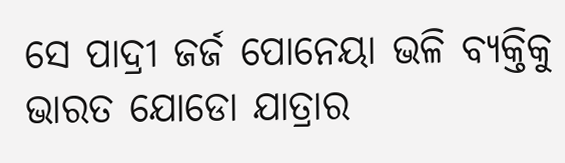ସେ ପାଦ୍ରୀ ଜର୍ଜ ପୋନେୟା ଭଳି ବ୍ୟକ୍ତିକୁ ଭାରତ ଯୋଡୋ ଯାତ୍ରାର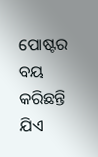ପୋଷ୍ଟର ବୟ କରିଛନ୍ତି ଯିଏ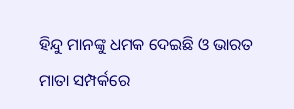ହିନ୍ଦୁ ମାନଙ୍କୁ ଧମକ ଦେଇଛି ଓ ଭାରତ ମାତା ସମ୍ପର୍କରେ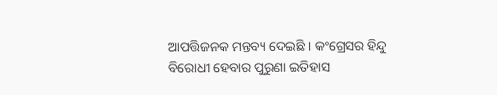ଆପତ୍ତିଜନକ ମନ୍ତବ୍ୟ ଦେଇଛି । କଂଗ୍ରେସର ହିନ୍ଦୁ ବିରୋଧୀ ହେବାର ପୁରୁଣା ଇତିହାସ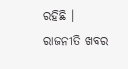ରହିଛି ।
ରାଜନୀତି ଖବର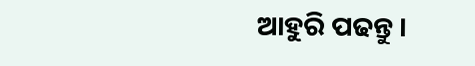ଆହୁରି ପଢନ୍ତୁ ।